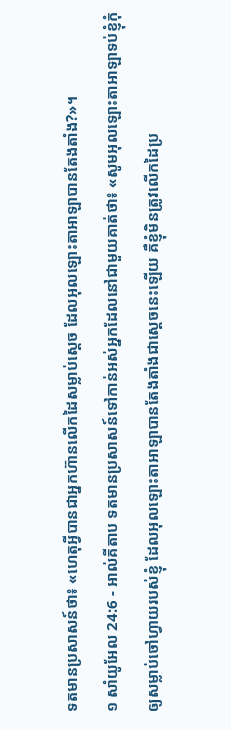ទតមានប្រសាសន៍ថា៖ «ហេតុអ្វីបានជាអ្នកហ៊ានលើកដៃសម្លាប់ស្តេច ដែលអុលឡោះតាអាឡាបានតែងតាំង?»។
១ សាំយូអែល 24:6 - អាល់គីតាប ទតមានប្រសាសន៍ទៅកាន់អស់អ្នកដែលនៅជាមួយគាត់ថា៖ «សូមអុលឡោះតាអាឡាទប់ខ្ញុំកុំឲ្យសម្លាប់ចៅហ្វាយរបស់ខ្ញុំ ដែលអុលឡោះតាអាឡាបានតែងតាំងជាស្តេចនេះឡើយ គឺខ្ញុំមិនត្រូវលើកដៃប្រ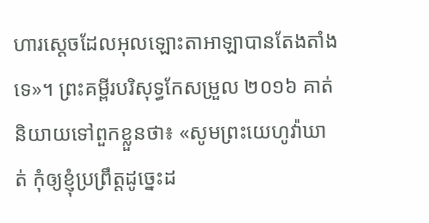ហារស្តេចដែលអុលឡោះតាអាឡាបានតែងតាំងទេ»។ ព្រះគម្ពីរបរិសុទ្ធកែសម្រួល ២០១៦ គាត់និយាយទៅពួកខ្លួនថា៖ «សូមព្រះយេហូវ៉ាឃាត់ កុំឲ្យខ្ញុំប្រព្រឹត្តដូច្នេះដ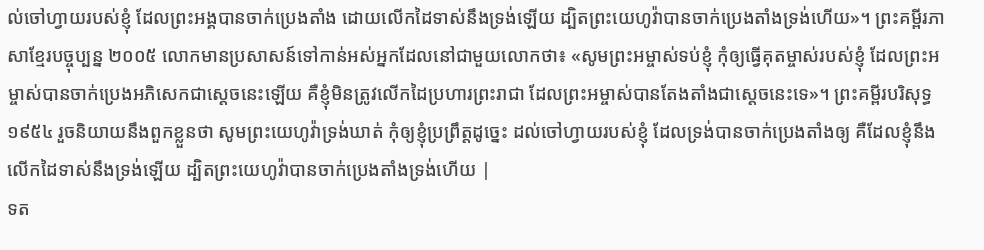ល់ចៅហ្វាយរបស់ខ្ញុំ ដែលព្រះអង្គបានចាក់ប្រេងតាំង ដោយលើកដៃទាស់នឹងទ្រង់ឡើយ ដ្បិតព្រះយេហូវ៉ាបានចាក់ប្រេងតាំងទ្រង់ហើយ»។ ព្រះគម្ពីរភាសាខ្មែរបច្ចុប្បន្ន ២០០៥ លោកមានប្រសាសន៍ទៅកាន់អស់អ្នកដែលនៅជាមួយលោកថា៖ «សូមព្រះអម្ចាស់ទប់ខ្ញុំ កុំឲ្យធ្វើគុតម្ចាស់របស់ខ្ញុំ ដែលព្រះអម្ចាស់បានចាក់ប្រេងអភិសេកជាស្ដេចនេះឡើយ គឺខ្ញុំមិនត្រូវលើកដៃប្រហារព្រះរាជា ដែលព្រះអម្ចាស់បានតែងតាំងជាស្ដេចនេះទេ»។ ព្រះគម្ពីរបរិសុទ្ធ ១៩៥៤ រួចនិយាយនឹងពួកខ្លួនថា សូមព្រះយេហូវ៉ាទ្រង់ឃាត់ កុំឲ្យខ្ញុំប្រព្រឹត្តដូច្នេះ ដល់ចៅហ្វាយរបស់ខ្ញុំ ដែលទ្រង់បានចាក់ប្រេងតាំងឲ្យ គឺដែលខ្ញុំនឹងលើកដៃទាស់នឹងទ្រង់ឡើយ ដ្បិតព្រះយេហូវ៉ាបានចាក់ប្រេងតាំងទ្រង់ហើយ |
ទត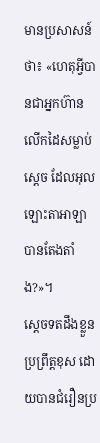មានប្រសាសន៍ថា៖ «ហេតុអ្វីបានជាអ្នកហ៊ានលើកដៃសម្លាប់ស្តេច ដែលអុលឡោះតាអាឡាបានតែងតាំង?»។
ស្តេចទតដឹងខ្លួនប្រព្រឹត្តខុស ដោយបានជំរឿនប្រ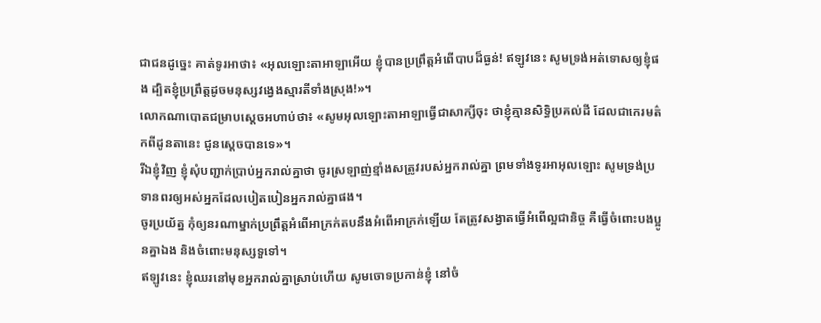ជាជនដូច្នេះ គាត់ទូរអាថា៖ «អុលឡោះតាអាឡាអើយ ខ្ញុំបានប្រព្រឹត្តអំពើបាបដ៏ធ្ងន់! ឥឡូវនេះ សូមទ្រង់អត់ទោសឲ្យខ្ញុំផង ដ្បិតខ្ញុំប្រព្រឹត្តដូចមនុស្សវង្វេងស្មារតីទាំងស្រុង!»។
លោកណាបោតជម្រាបស្តេចអហាប់ថា៖ «សូមអុលឡោះតាអាឡាធ្វើជាសាក្សីចុះ ថាខ្ញុំគ្មានសិទ្ធិប្រគល់ដី ដែលជាកេរមត៌កពីដូនតានេះ ជូនស្តេចបានទេ»។
រីឯខ្ញុំវិញ ខ្ញុំសុំបញ្ជាក់ប្រាប់អ្នករាល់គ្នាថា ចូរស្រឡាញ់ខ្មាំងសត្រូវរបស់អ្នករាល់គ្នា ព្រមទាំងទូរអាអុលឡោះ សូមទ្រង់ប្រទានពរឲ្យអស់អ្នកដែលបៀតបៀនអ្នករាល់គ្នាផង។
ចូរប្រយ័ត្ន កុំឲ្យនរណាម្នាក់ប្រព្រឹត្ដអំពើអាក្រក់តបនឹងអំពើអាក្រក់ឡើយ តែត្រូវសង្វាតធ្វើអំពើល្អជានិច្ច គឺធ្វើចំពោះបងប្អូនគ្នាឯង និងចំពោះមនុស្សទួទៅ។
ឥឡូវនេះ ខ្ញុំឈរនៅមុខអ្នករាល់គ្នាស្រាប់ហើយ សូមចោទប្រកាន់ខ្ញុំ នៅចំ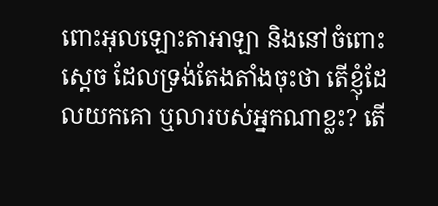ពោះអុលឡោះតាអាឡា និងនៅចំពោះស្តេច ដែលទ្រង់តែងតាំងចុះថា តើខ្ញុំដែលយកគោ ឬលារបស់អ្នកណាខ្លះ? តើ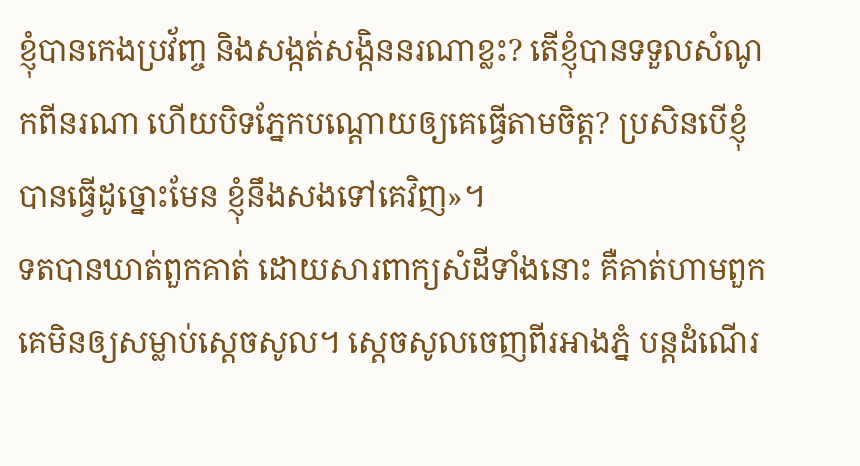ខ្ញុំបានកេងប្រវ័ញ្ច និងសង្កត់សង្កិននរណាខ្លះ? តើខ្ញុំបានទទួលសំណូកពីនរណា ហើយបិទភ្នែកបណ្តោយឲ្យគេធ្វើតាមចិត្ត? ប្រសិនបើខ្ញុំបានធ្វើដូច្នោះមែន ខ្ញុំនឹងសងទៅគេវិញ»។
ទតបានឃាត់ពួកគាត់ ដោយសារពាក្យសំដីទាំងនោះ គឺគាត់ហាមពួកគេមិនឲ្យសម្លាប់ស្តេចសូល។ ស្តេចសូលចេញពីរអាងភ្នំ បន្តដំណើរ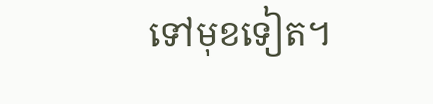ទៅមុខទៀត។